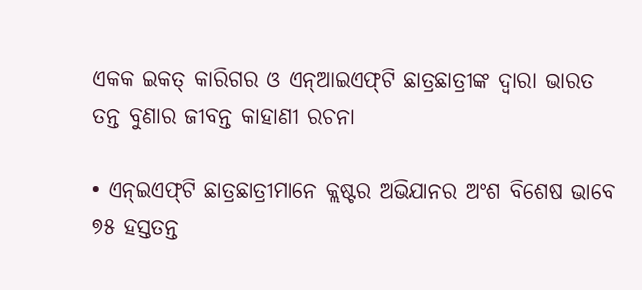ଏକକ ଇକତ୍ କାରିଗର ଓ ଏନ୍‌ଆଇଏଫ୍‌ଟି ଛାତ୍ରଛାତ୍ରୀଙ୍କ ଦ୍ୱାରା ଭାରତ ତନ୍ତ ବୁଣାର ଜୀବନ୍ତ କାହାଣୀ ରଚନା

• ଏନ୍‌ଇଏଫ୍‌ଟି ଛାତ୍ରଛାତ୍ରୀମାନେ କ୍ଲଷ୍ଟର ଅଭିଯାନର ଅଂଶ ବିଶେଷ ଭାବେ ୭୫ ହସ୍ତତନ୍ତ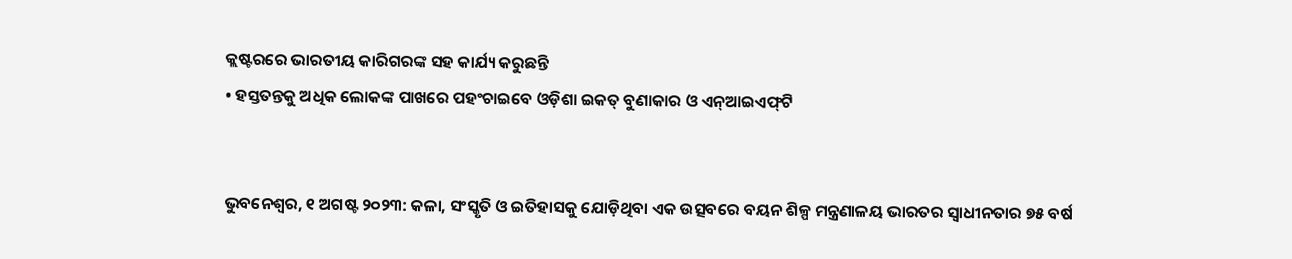କ୍ଲଷ୍ଟରରେ ଭାରତୀୟ କାରିଗରଙ୍କ ସହ କାର୍ଯ୍ୟ କରୁଛନ୍ତି
• ହସ୍ତତନ୍ତକୁ ଅଧିକ ଲୋକଙ୍କ ପାଖରେ ପହଂଚାଇବେ ଓଡ଼ିଶା ଇକତ୍ ବୁଣାକାର ଓ ଏନ୍‌ଆଇଏଫ୍‌ଟି


ଭୁବନେଶ୍ୱର, ୧ ଅଗଷ୍ଟ ୨୦୨୩: କଳା, ସଂସ୍କୃତି ଓ ଇତିହାସକୁ ଯୋଡ଼ିଥିବା ଏକ ଉତ୍ସବରେ ବୟନ ଶିଳ୍ପ ମନ୍ତ୍ରଣାଳୟ ଭାରତର ସ୍ୱାଧୀନତାର ୭୫ ବର୍ଷ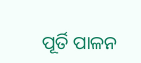ପୂର୍ତି ପାଳନ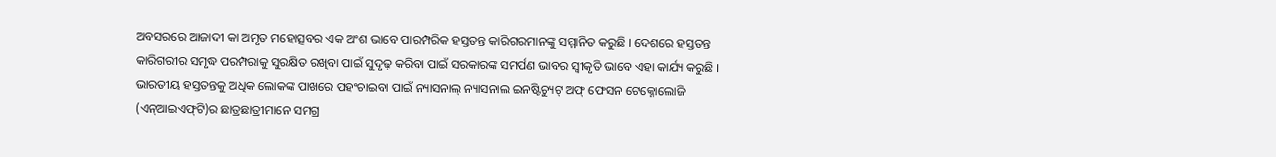ଅବସରରେ ଆଜାଦୀ କା ଅମୃତ ମହୋତ୍ସବର ଏକ ଅଂଶ ଭାବେ ପାରମ୍ପରିକ ହସ୍ତତନ୍ତ କାରିଗରମାନଙ୍କୁ ସମ୍ମାନିତ କରୁଛି । ଦେଶରେ ହସ୍ତତନ୍ତ କାରିଗରୀର ସମୃଦ୍ଧ ପରମ୍ପରାକୁ ସୁରକ୍ଷିତ ରଖିବା ପାଇଁ ସୁଦୃଢ଼ କରିବା ପାଇଁ ସରକାରଙ୍କ ସମର୍ପଣ ଭାବର ସ୍ୱୀକୃତି ଭାବେ ଏହା କାର୍ଯ୍ୟ କରୁଛି । ଭାରତୀୟ ହସ୍ତତନ୍ତକୁ ଅଧିକ ଲୋକଙ୍କ ପାଖରେ ପହଂଚାଇବା ପାଇଁ ନ୍ୟାସନାଲ୍ ନ୍ୟାସନାଲ ଇନଷ୍ଟିଚ୍ୟୁଟ୍ ଅଫ୍ ଫେସନ ଟେକ୍ନୋଲୋଜି (ଏନ୍‌ଆଇଏଫ୍‌ଟି)ର ଛାତ୍ରଛାତ୍ରୀମାନେ ସମଗ୍ର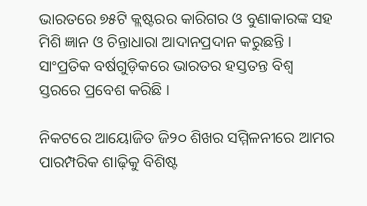ଭାରତରେ ୭୫ଟି କ୍ଲଷ୍ଟରର କାରିଗର ଓ ବୁଣାକାରଙ୍କ ସହ ମିଶି ଜ୍ଞାନ ଓ ଚିନ୍ତାଧାରା ଆଦାନପ୍ରଦାନ କରୁଛନ୍ତି ।
ସାଂପ୍ରତିକ ବର୍ଷଗୁଡ଼ିକରେ ଭାରତର ହସ୍ତତନ୍ତ ବିଶ୍ୱ ସ୍ତରରେ ପ୍ରବେଶ କରିଛି ।

ନିକଟରେ ଆୟୋଜିତ ଜି୨୦ ଶିଖର ସମ୍ମିଳନୀରେ ଆମର ପାରମ୍ପରିକ ଶାଢ଼ିକୁ ବିଶିଷ୍ଟ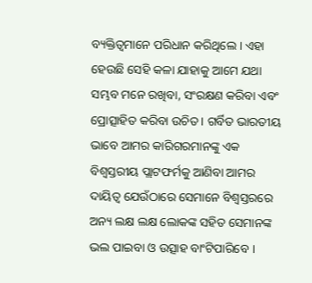ବ୍ୟକ୍ତିତ୍ୱମାନେ ପରିଧାନ କରିଥିଲେ । ଏହା ହେଉଛି ସେହି କଳା ଯାହାକୁ ଆମେ ଯଥା ସମ୍ଭବ ମନେ ରଖିବା, ସଂରକ୍ଷଣ କରିବା ଏବଂ ପ୍ରୋତ୍ସାହିତ କରିବା ଉଚିତ । ଗର୍ବିତ ଭାରତୀୟ ଭାବେ ଆମର କାରିଗରମାନଙ୍କୁ ଏକ ବିଶ୍ୱସ୍ତରୀୟ ପ୍ଲାଟଫର୍ମକୁ ଆଣିବା ଆମର ଦାୟିତ୍ୱ ଯେଉଁଠାରେ ସେମାନେ ବିଶ୍ୱସ୍ତରରେ ଅନ୍ୟ ଲକ୍ଷ ଲକ୍ଷ ଲୋକଙ୍କ ସହିତ ସେମାନଙ୍କ ଭଲ ପାଇବା ଓ ଉତ୍ସାହ ବାଂଟିପାରିବେ ।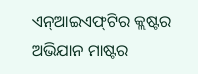ଏନ୍‌ଆଇଏଫ୍‌ଟିର କ୍ଲଷ୍ଟର ଅଭିଯାନ ମାଷ୍ଟର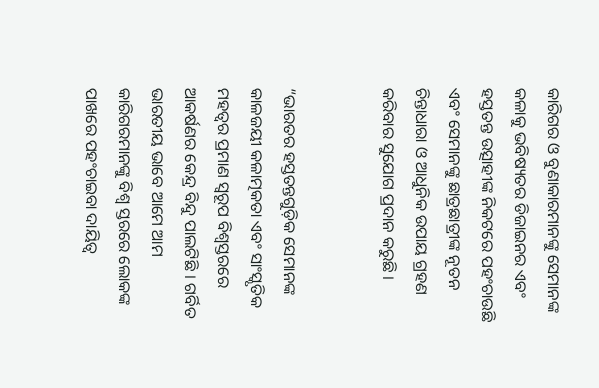କାରିଗର ଓ ବୁଣାକାରମାନଙ୍କୁ ସେମାନଙ୍କ କଳାକୁ ଭବିଷ୍ୟତର ଡିଜାଇନର ଏବଂ ହସ୍ତତନ୍ତ ଉତ୍ସାହୀଙ୍କ ନିକଟରେ ପହଂଚାଉଛି ଏବଂ ସେମାନଙ୍କୁ ଛାତ୍ରଛାତ୍ରୀଙ୍କ ନୂତନ ଚିନ୍ତାଧାରା ଓ ଆଧୁନିକ ଉପାୟ ଗ୍ରହଣ କରିବାର ସୁଯୋଗ ପ୍ରଦାନ କରୁଛି ।


“ଭାରତର ହସ୍ତତନ୍ତଗୁଡ଼ିକ ସେମାନଙ୍କ କାଳଜୟୀ କଳାତ୍ମକତା ଏବଂ ସାଂସ୍କୃତିକ ମହତ୍ୱର ପ୍ରମାଣ ସ୍ୱରୂପ ବିଶ୍ୱସ୍ତରରେ ଆକର୍ଷଣର କେନ୍ଦ୍ର ବିନ୍ଦୁ ପାଲଟିଛି । ଗର୍ବିତ ଭାରତୀୟ ଭାବେ ଆମେ ଆମ କାରିଗରମାନଙ୍କୁ ବିଶ୍ୱ ସ୍ତରରେ ଲୋକଙ୍କ ପାଖରେ ପହଂଚାଇବା ଦାୟିତ୍ୱ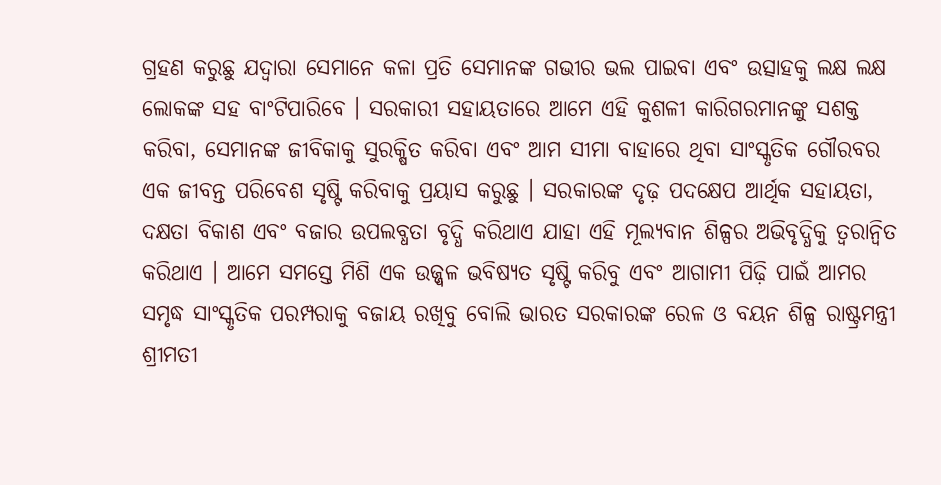ଗ୍ରହଣ କରୁଛୁ ଯଦ୍ୱାରା ସେମାନେ କଳା ପ୍ରତି ସେମାନଙ୍କ ଗଭୀର ଭଲ ପାଇବା ଏବଂ ଉତ୍ସାହକୁ ଲକ୍ଷ ଲକ୍ଷ ଲୋକଙ୍କ ସହ ବାଂଟିପାରିବେ । ସରକାରୀ ସହାୟତାରେ ଆମେ ଏହି କୁଶଳୀ କାରିଗରମାନଙ୍କୁ ସଶକ୍ତ କରିବା, ସେମାନଙ୍କ ଜୀବିକାକୁ ସୁରକ୍ଷିତ କରିବା ଏବଂ ଆମ ସୀମା ବାହାରେ ଥିବା ସାଂସ୍କୃତିକ ଗୌରବର ଏକ ଜୀବନ୍ତ ପରିବେଶ ସୃଷ୍ଟି କରିବାକୁ ପ୍ରୟାସ କରୁଛୁ । ସରକାରଙ୍କ ଦୃଢ଼ ପଦକ୍ଷେପ ଆର୍ଥିକ ସହାୟତା, ଦକ୍ଷତା ବିକାଶ ଏବଂ ବଜାର ଉପଲବ୍ଧତା ବୃଦ୍ଧି କରିଥାଏ ଯାହା ଏହି ମୂଲ୍ୟବାନ ଶିଳ୍ପର ଅଭିବୃଦ୍ଧିକୁ ତ୍ୱରାନ୍ୱିତ କରିଥାଏ । ଆମେ ସମସ୍ତେ ମିଶି ଏକ ଉଜ୍ଜ୍ୱଳ ଭବିଷ୍ୟତ ସୃଷ୍ଟି କରିବୁ ଏବଂ ଆଗାମୀ ପିଢ଼ି ପାଇଁ ଆମର ସମୃଦ୍ଧ ସାଂସ୍କୃତିକ ପରମ୍ପରାକୁ ବଜାୟ ରଖିବୁ ବୋଲି ଭାରତ ସରକାରଙ୍କ ରେଳ ଓ ବୟନ ଶିଳ୍ପ ରାଷ୍ଟ୍ରମନ୍ତ୍ରୀ ଶ୍ରୀମତୀ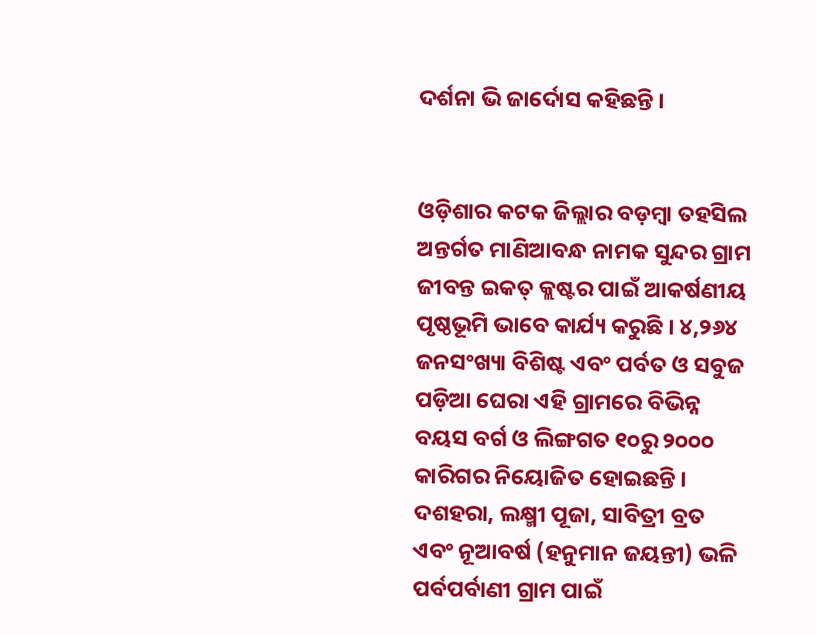ଦର୍ଶନା ଭି ଜାର୍ଦୋସ କହିଛନ୍ତି ।


ଓଡ଼ିଶାର କଟକ ଜିଲ୍ଲାର ବଡ଼ମ୍ବା ତହସିଲ ଅନ୍ତର୍ଗତ ମାଣିଆବନ୍ଧ ନାମକ ସୁନ୍ଦର ଗ୍ରାମ ଜୀବନ୍ତ ଇକତ୍ କ୍ଲଷ୍ଟର ପାଇଁ ଆକର୍ଷଣୀୟ ପୃଷ୍ଠଭୂମି ଭାବେ କାର୍ଯ୍ୟ କରୁଛି । ୪,୨୬୪ ଜନସଂଖ୍ୟା ବିଶିଷ୍ଟ ଏବଂ ପର୍ବତ ଓ ସବୁଜ ପଡ଼ିଆ ଘେରା ଏହି ଗ୍ରାମରେ ବିଭିନ୍ନ ବୟସ ବର୍ଗ ଓ ଲିଙ୍ଗଗତ ୧୦ରୁ ୨୦୦୦ କାରିଗର ନିୟୋଜିତ ହୋଇଛନ୍ତି । ଦଶହରା, ଲକ୍ଷ୍ମୀ ପୂଜା, ସାବିତ୍ରୀ ବ୍ରତ ଏବଂ ନୂଆବର୍ଷ (ହନୁମାନ ଜୟନ୍ତୀ) ଭଳି ପର୍ବପର୍ବାଣୀ ଗ୍ରାମ ପାଇଁ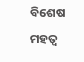ବିଶେଷ ମହତ୍ୱ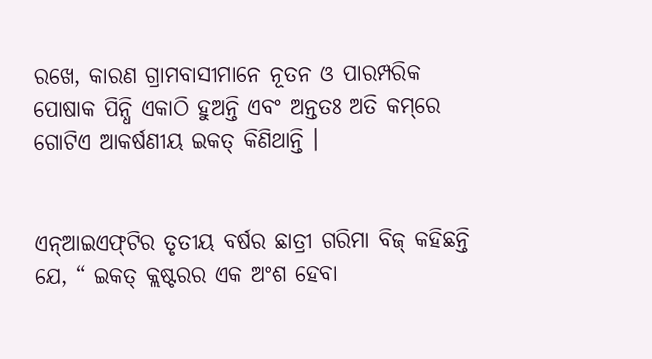ରଖେ, କାରଣ ଗ୍ରାମବାସୀମାନେ ନୂତନ ଓ ପାରମ୍ପରିକ ପୋଷାକ ପିନ୍ଧି ଏକାଠି ହୁଅନ୍ତି ଏବଂ ଅନ୍ତତଃ ଅତି କମ୍‌ରେ ଗୋଟିଏ ଆକର୍ଷଣୀୟ ଇକତ୍ କିଣିଥାନ୍ତି ।


ଏନ୍‌ଆଇଏଫ୍‌ଟିର ତୃତୀୟ ବର୍ଷର ଛାତ୍ରୀ ଗରିମା ବିଜ୍ କହିଛନ୍ତି ଯେ, “ ଇକତ୍ କ୍ଲଷ୍ଟରର ଏକ ଅଂଶ ହେବା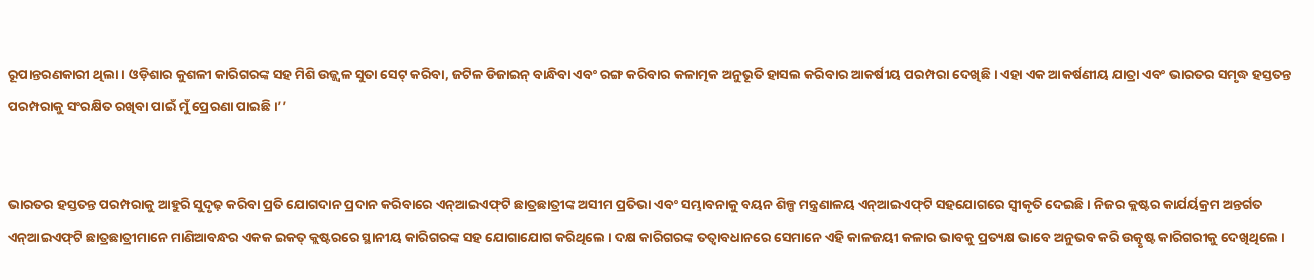ରୂପାନ୍ତରଣକାରୀ ଥିଲା । ଓଡ଼ିଶାର କୁଶଳୀ କାରିଗରଙ୍କ ସହ ମିଶି ଉଜ୍ଜ୍ୱଳ ସୁତା ସେଟ୍ କରିବା, ଜଟିଳ ଡିଜାଇନ୍ ବାନ୍ଧିବା ଏବଂ ରଙ୍ଗ କରିବାର କଳାତ୍ମକ ଅନୁଭୂତି ହାସଲ କରିବାର ଆକର୍ଷୀୟ ପରମ୍ପରା ଦେଖିଛି । ଏହା ଏକ ଆକର୍ଷଣୀୟ ଯାତ୍ରା ଏବଂ ଭାରତର ସମୃଦ୍ଧ ହସ୍ତତନ୍ତ ପରମ୍ପରାକୁ ସଂରକ୍ଷିତ ରଖିବା ପାଇଁ ମୁଁ ପ୍ରେରଣା ପାଇଛି ।’’


ଭାରତର ହସ୍ତତନ୍ତ ପରମ୍ପରାକୁ ଆହୁରି ସୁଦୃଢ଼ କରିବା ପ୍ରତି ଯୋଗଦାନ ପ୍ରଦାନ କରିବାରେ ଏନ୍‌ଆଇଏଫ୍‌ଟି ଛାତ୍ରଛାତ୍ରୀଙ୍କ ଅସୀମ ପ୍ରତିଭା ଏବଂ ସମ୍ଭାବନାକୁ ବୟନ ଶିଳ୍ପ ମନ୍ତ୍ରଣାଳୟ ଏନ୍‌ଆଇଏଫ୍‌ଟି ସହଯୋଗରେ ସ୍ୱୀକୃତି ଦେଇଛି । ନିଜର କ୍ଲଷ୍ଟର କାର୍ଯର୍ୟକ୍ରମ ଅନ୍ତର୍ଗତ ଏନ୍‌ଆଇଏଫ୍‌ଟି ଛାତ୍ରଛାତ୍ରୀମାନେ ମାଣିଆବନ୍ଧର ଏକକ ଇକତ୍ କ୍ଲଷ୍ଟରରେ ସ୍ଥାନୀୟ କାରିଗରଙ୍କ ସହ ଯୋଗାଯୋଗ କରିଥିଲେ । ଦକ୍ଷ କାରିଗରଙ୍କ ତତ୍ୱାବଧାନରେ ସେମାନେ ଏହି କାଳଜୟୀ କଳାର ଭାବକୁ ପ୍ରତ୍ୟକ୍ଷ ଭାବେ ଅନୁଭବ କରି ଉତ୍କୃଷ୍ଟ କାରିଗରୀକୁ ଦେଖିଥିଲେ ।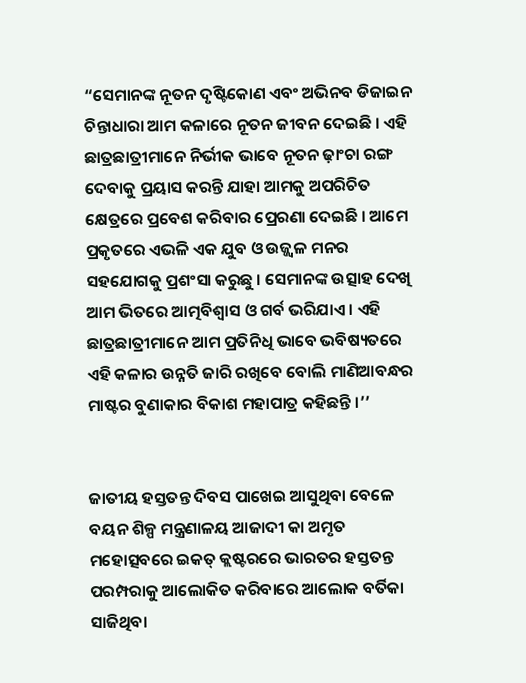“ସେମାନଙ୍କ ନୂତନ ଦୃଷ୍ଟିକୋଣ ଏବଂ ଅଭିନବ ଡିଜାଇନ ଚିନ୍ତାଧାରା ଆମ କଳାରେ ନୂତନ ଜୀବନ ଦେଇଛି । ଏହି ଛାତ୍ରଛାତ୍ରୀମାନେ ନିର୍ଭୀକ ଭାବେ ନୂତନ ଢ଼ାଂଚା ରଙ୍ଗ ଦେବାକୁ ପ୍ରୟାସ କରନ୍ତି ଯାହା ଆମକୁ ଅପରିଚିତ କ୍ଷେତ୍ରରେ ପ୍ରବେଶ କରିବାର ପ୍ରେରଣା ଦେଇଛି । ଆମେ ପ୍ରକୃତରେ ଏଭଳି ଏକ ଯୁବ ଓ ଉଜ୍ଜ୍ୱଳ ମନର ସହଯୋଗକୁ ପ୍ରଶଂସା କରୁଛୁ । ସେମାନଙ୍କ ଉତ୍ସାହ ଦେଖି ଆମ ଭିତରେ ଆତ୍ମବିଶ୍ୱାସ ଓ ଗର୍ବ ଭରିଯାଏ । ଏହି ଛାତ୍ରଛାତ୍ରୀମାନେ ଆମ ପ୍ରତିନିଧି ଭାବେ ଭବିଷ୍ୟତରେ ଏହି କଳାର ଉନ୍ନତି ଜାରି ରଖିବେ ବୋଲି ମାଣିଆବନ୍ଧର ମାଷ୍ଟର ବୁଣାକାର ବିକାଶ ମହାପାତ୍ର କହିଛନ୍ତି ।’’


ଜାତୀୟ ହସ୍ତତନ୍ତ ଦିବସ ପାଖେଇ ଆସୁଥିବା ବେଳେ ବୟନ ଶିଳ୍ପ ମନ୍ତ୍ରଣାଳୟ ଆଜାଦୀ କା ଅମୃତ ମହୋତ୍ସବରେ ଇକତ୍ କ୍ଲଷ୍ଟରରେ ଭାରତର ହସ୍ତତନ୍ତ ପରମ୍ପରାକୁ ଆଲୋକିତ କରିବାରେ ଆଲୋକ ବର୍ତିକା ସାଜିଥିବା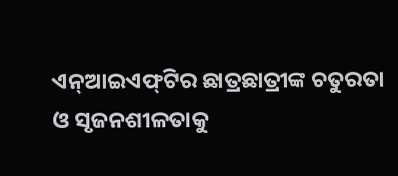ଏନ୍‌ଆଇଏଫ୍‌ଟିର ଛାତ୍ରଛାତ୍ରୀଙ୍କ ଚତୁରତା ଓ ସୃଜନଶୀଳତାକୁ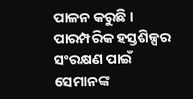ପାଳନ କରୁଛି । ପାରମ୍ପରିକ ହସ୍ତଶିଳ୍ପର ସଂରକ୍ଷଣ ପାଇଁ ସେମାନଙ୍କ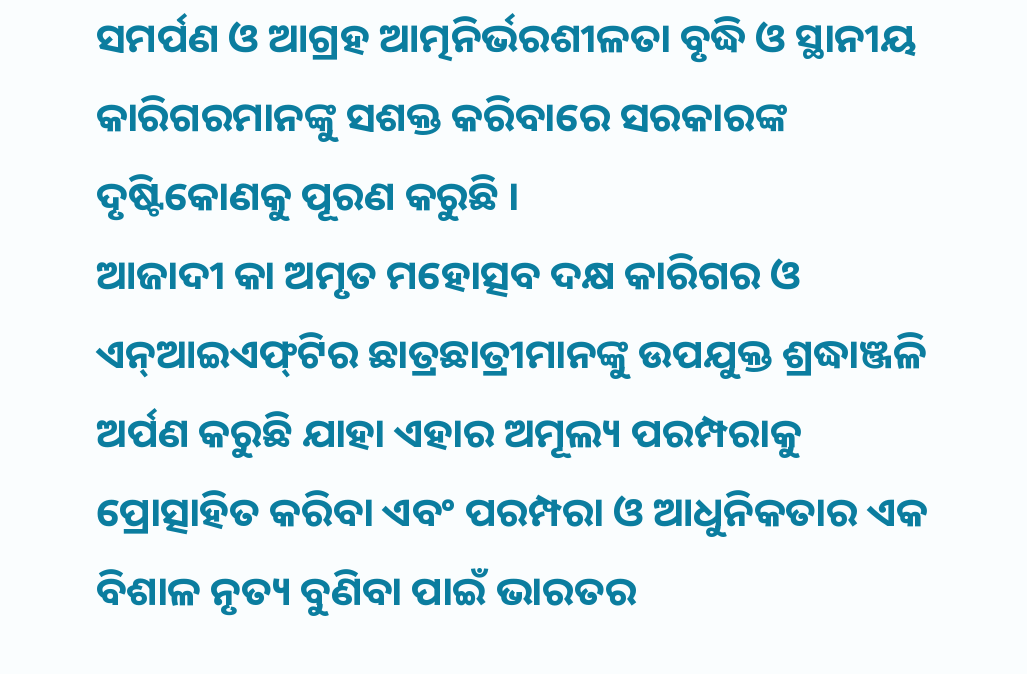ସମର୍ପଣ ଓ ଆଗ୍ରହ ଆତ୍ମନିର୍ଭରଶୀଳତା ବୃଦ୍ଧି ଓ ସ୍ଥାନୀୟ କାରିଗରମାନଙ୍କୁ ସଶକ୍ତ କରିବାରେ ସରକାରଙ୍କ ଦୃଷ୍ଟିକୋଣକୁ ପୂରଣ କରୁଛି ।
ଆଜାଦୀ କା ଅମୃତ ମହୋତ୍ସବ ଦକ୍ଷ କାରିଗର ଓ ଏନ୍‌ଆଇଏଫ୍‌ଟିର ଛାତ୍ରଛାତ୍ରୀମାନଙ୍କୁ ଉପଯୁକ୍ତ ଶ୍ରଦ୍ଧାଞ୍ଜଳି ଅର୍ପଣ କରୁଛି ଯାହା ଏହାର ଅମୂଲ୍ୟ ପରମ୍ପରାକୁ ପ୍ରୋତ୍ସାହିତ କରିବା ଏବଂ ପରମ୍ପରା ଓ ଆଧୁନିକତାର ଏକ ବିଶାଳ ନୃତ୍ୟ ବୁଣିବା ପାଇଁ ଭାରତର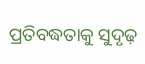ପ୍ରତିବଦ୍ଧତାକୁ ସୁଦୃଢ଼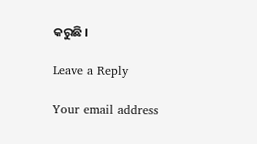କରୁଛି ।

Leave a Reply

Your email address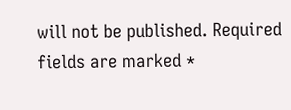will not be published. Required fields are marked *